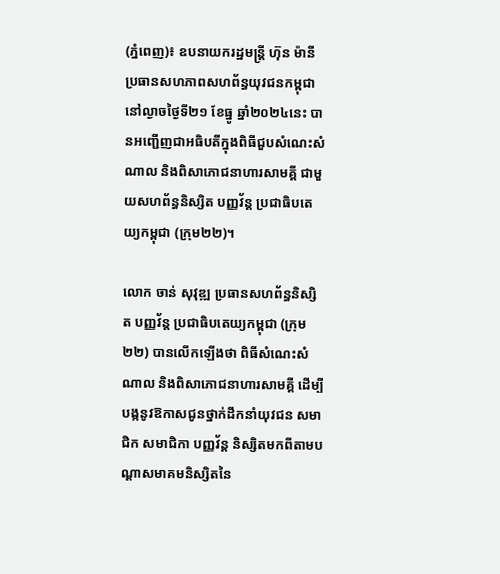(ភ្នំពេញ)៖ ឧបនាយករដ្ឋមន្ដ្រី ហ៊ុន ម៉ានី ប្រធានសហភាពសហព័ន្ធយុវជនកម្ពុជា នៅល្ងាចថ្ងៃទី២១ ខែធ្នូ ឆ្នាំ២០២៤នេះ បានអញ្ជើញជាអធិបតីក្នុងពិធីជួបសំណេះសំណាល និងពិសាភោជនាហារសាមគ្គី ជាមួយសហព័ន្ធនិស្សិត បញ្ញវ័ន្ត ប្រជាធិបតេយ្យកម្ពុជា (ក្រុម២២)។

លោក ចាន់ សុវុឌ្ឍ ប្រធានសហព័ន្ធនិស្សិត បញ្ញវ័ន្ត ប្រជាធិបតេយ្យកម្ពុជា (ក្រុម២២) បានលើកឡើងថា ពិធីសំណេះសំណាល និងពិសាភោជនាហារសាមគ្គី ដើម្បីបង្កនូវឱកាសជូនថ្នាក់ដឹកនាំយុវជន សមាជិក សមាជិកា បញ្ញវ័ន្ត និស្សិតមកពីតាមបណ្តាសមាគមនិស្សិតនៃ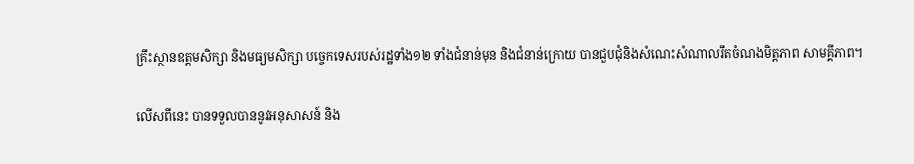គ្រឹះស្ថានឧត្តមសិក្សា និងមធ្យមសិក្សា បច្ចេកទេសរបស់រដ្ឋទាំង១២ ទាំងជំនាន់មុន និងជំនាន់ក្រោយ បានជួបជុំនិងសំណេះសំណាលរឹតចំណងមិត្តភាព សាមគ្គីភាព។

លើសពីនេះ បានទទួលបាននូវអនុសាសន៍ និង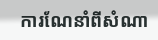ការណែនាំពីសំណា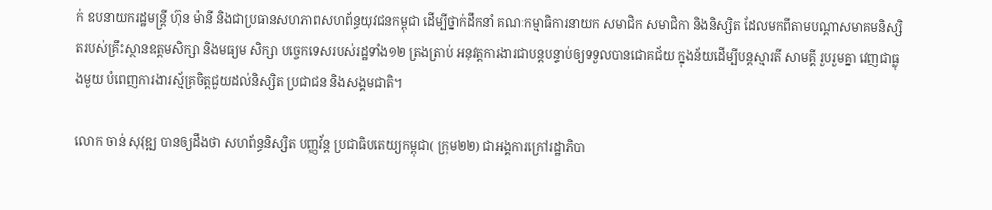ក់ ឧបនាយករដ្ឋមន្រ្តី ហ៊ុន ម៉ានី និងជាប្រធានសហភាពសហព័ន្ធយុវជនកម្ពុជា ដើម្បីថ្នាក់ដឹកនាំ គណៈកម្មាធិការនាយក សមាជិក សមាជិកា និងនិស្សិត ដែលមកពីតាមបណ្តាសមាគមនិស្សិតរបស់គ្រឹះស្ថានឧត្តមសិក្សា និងមធ្យម សិក្សា បច្ចេកទេសរបស់រដ្ឋទាំង១២ ត្រងត្រាប់ អនុវត្តការងារជាបន្តបន្ទាប់ឲ្យទទួលបានជោគជ័យ ក្នុងន័យដើម្បីបន្តស្មារតី សាមគ្គី រួបរួមគ្នា វេញជាធ្លុងមួយ បំពេញការងារស្ម័គ្រចិត្តជួយដល់និស្សិត ប្រជាជន និងសង្គមជាតិ។

លោក ចាន់ សុវុឌ្ឍ បានឲ្យដឹងថា សហព័ន្ធនិស្សិត បញ្ញវ័ន្ត ប្រជាធិបតេយ្យកម្ពុជា( ក្រុម២២) ជាអង្គការក្រៅរដ្ឋាភិបា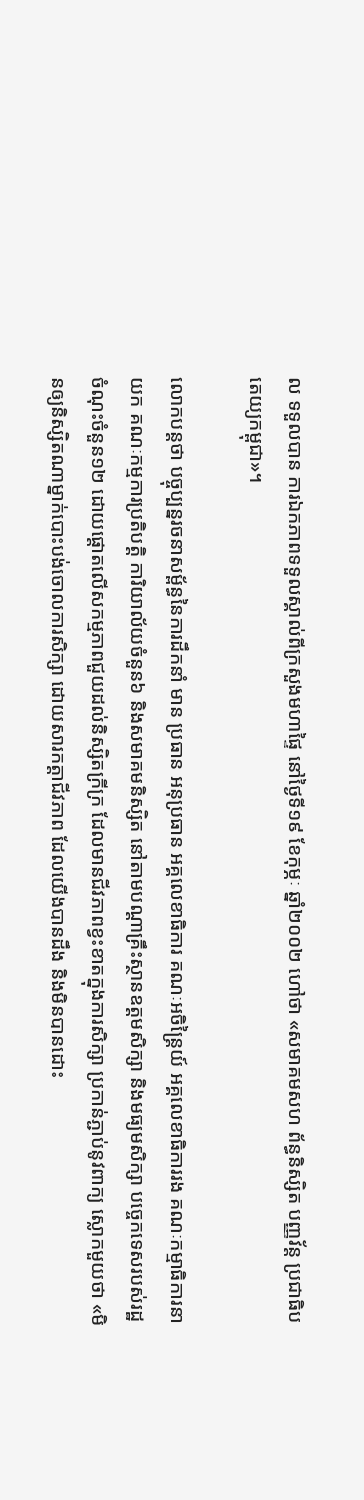ល ទទួលបាន ការឯកភាពទទួលស្គាល់ពីក្រសួងមហាផ្ទៃ នៅថ្ងៃទី១៩ ខែកុម្ភៈ ឆ្នាំ២០០២ ហៅថា «សមាគមសហ ព័ន្ធនិស្សិត បញ្ញវ័ន្ត ប្រជាធិបតេយ្យកម្ពុជា»។

លោកបន្ដថា បច្ចុប្បន្នរចនាសម្ព័ន្ធនៃការដឹកនាំ មាន ប្រធាន អនុប្រធាន អគ្គលេខាធិការ គណៈអចិន្រ្តៃយ៍ អគ្គលេខាធិការរង គណៈកម្មាធិការនាយក គណៈកម្មការប្រតិបត្តិ ការិយាល័យចំនួន៦ និងសមាគមនិស្សិត នៅតាមបណ្តាគ្រឹះស្ថានឧត្តមសិក្សា និងមធ្យមសិក្សា បច្ចេកទេសរបស់រដ្ឋចំណុះចំនួន១២ ដោយផ្តោតលើសកម្មភាពជួយដល់និស្សិតក្រីក្រ ដែលមានជីវភាពខ្វះខាតក្នុងការសិក្សា ប្រកាន់ភ្ជាប់នូវពាក្យ ស្លោកមួយថា «មិនឲ្យនិស្សិតណាម្នាក់បោះបង់ចោលការសិក្សា ដោយសារកត្តាជីវភាព ដែលយើងបានដឹង និងមិនបានដោះ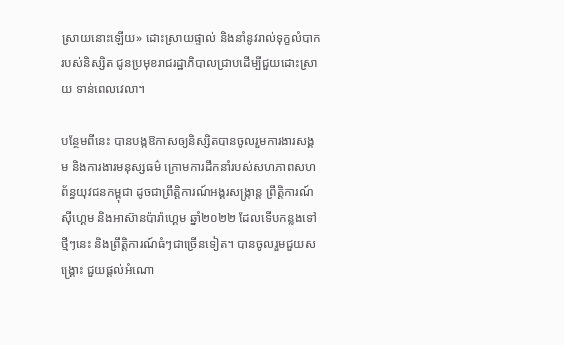ស្រាយនោះឡើយ» ដោះស្រាយផ្ទាល់ និងនាំនូវរាល់ទុក្ខលំបាករបស់និស្សិត ជូនប្រមុខរាជរដ្ឋាភិបាលជ្រាបដើម្បីជួយដោះស្រាយ ទាន់ពេលវេលា។

បន្ថែមពីនេះ បានបង្កឱកាសឲ្យនិស្សិតបានចូលរួមការងារសង្គម និងការងារមនុស្សធម៌ ក្រោមការដឹកនាំរបស់សហភាពសហព័ន្ធយុវជនកម្ពុជា ដូចជាព្រឹត្តិការណ៍អង្គរសង្ក្រាន្ត ព្រឹត្តិការណ៍ស៊ីហ្គេម និងអាស៊ានប៉ារ៉ាហ្គេម ឆ្នាំ២០២២ ដែលទើបកន្លងទៅថ្មីៗនេះ និងព្រឹត្តិការណ៍ធំៗជាច្រើនទៀត។ បានចូលរួមជួយសង្គ្រោះ ជួយផ្តល់អំណោ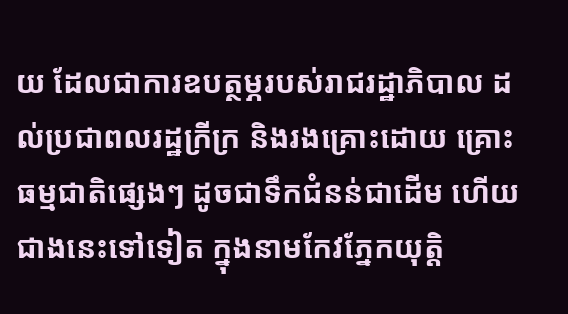យ ដែលជាការឧបត្ថម្ភរបស់រាជរដ្ឋាភិបាល ដល់ប្រជាពលរដ្ឋក្រីក្រ និងរងគ្រោះដោយ គ្រោះធម្មជាតិផ្សេងៗ ដូចជាទឹកជំនន់ជាដើម ហើយជាងនេះទៅទៀត ក្នុងនាមកែវភ្នែកយុត្តិ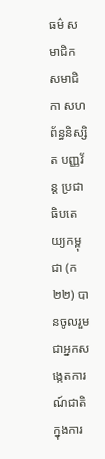ធម៌ សមាជិក សមាជិកា សហព័ន្ធនិស្សិត បញ្ញវ័ន្ត ប្រជាធិបតេយ្យកម្ពុជា (ក២២) បានចូលរួមជាអ្នកសង្កេតការណ៍ជាតិ ក្នុងការ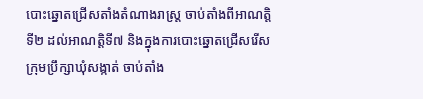បោះឆ្នោតជ្រើសតាំងតំណាងរាស្រ្ត ចាប់តាំងពីអាណត្តិទី២ ដល់អាណត្តិទី៧ និងក្នុងការបោះឆ្នោតជ្រើសរើសក្រុមប្រឹក្សាឃុំសង្កាត់ ចាប់តាំង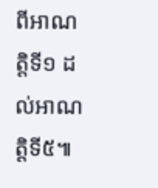ពីអាណត្តិទី១ ដល់អាណត្តិទី៥៕